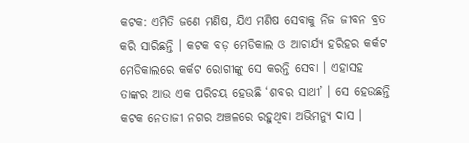କଟକ: ଏମିତି ଜଣେ ମଣିଷ, ଯିଏ ମଣିଷ ସେବାକୁ ନିଜ ଜୀବନ ବ୍ରତ କରି ସାରିଛନ୍ତି । କଟକ ବଡ଼ ମେଡିକାଲ ଓ ଆଚାର୍ଯ୍ୟ ହରିହର କର୍କଟ ମେଡିକାଲରେ କର୍କଟ ରୋଗୀଙ୍କୁ ସେ କରନ୍ତି ସେବା । ଏହାସହ ତାଙ୍କର ଆଉ ଏକ ପରିଚୟ ହେଉଛି ‘ଶବର ସାଥୀ’ । ସେ ହେଉଛନ୍ତି କଟକ ନେତାଜୀ ନଗର ଅଞ୍ଚଳରେ ରହୁଥିବା ଅଭିମନ୍ୟୁ ଦାସ ।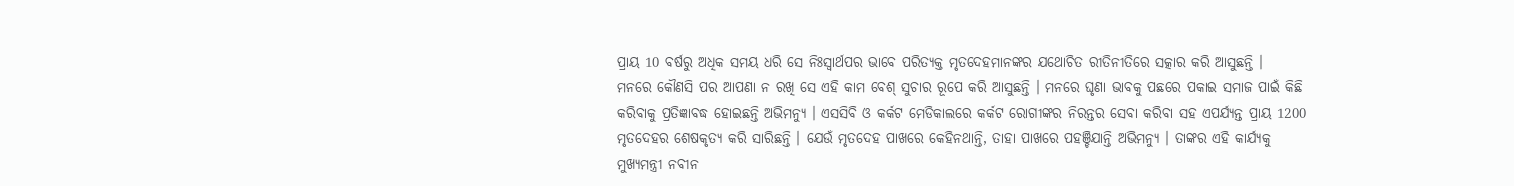ପ୍ରାୟ 10 ବର୍ଷରୁ ଅଧିକ ସମୟ ଧରି ସେ ନିଃସ୍ଵାର୍ଥପର ଭାବେ ପରିତ୍ୟକ୍ତ ମୃତଦେହମାନଙ୍କର ଯଥୋଚିତ ରୀତିନୀତିରେ ସତ୍କାର କରି ଆସୁଛନ୍ତି ।
ମନରେ କୌଣସି ପର ଆପଣା ନ ରଖି ସେ ଏହି କାମ ବେଶ୍ ସୁଚାର ରୂପେ କରି ଆସୁଛନ୍ତି । ମନରେ ଘୃଣା ଭାବକୁ ପଛରେ ପକାଇ ସମାଜ ପାଇଁ କିଛି କରିବାକୁ ପ୍ରତିଜ୍ଞାବଦ୍ଧ ହୋଇଛନ୍ତି ଅଭିମନ୍ୟୁ । ଏସସିବି ଓ କର୍କଟ ମେଡିକାଲରେ କର୍କଟ ରୋଗୀଙ୍କର ନିରନ୍ତର ସେବା କରିବା ସହ ଏପର୍ଯ୍ୟନ୍ତ ପ୍ରାୟ 1200 ମୃତଦେହର ଶେଷକୃତ୍ୟ କରି ସାରିଛନ୍ତି । ଯେଉଁ ମୃତଦେହ ପାଖରେ କେହିନଥାନ୍ତି, ତାହା ପାଖରେ ପହଞ୍ଚିଯାନ୍ତି ଅଭିମନ୍ୟୁ । ତାଙ୍କର ଏହି କାର୍ଯ୍ୟକୁ ମୁଖ୍ୟମନ୍ତ୍ରୀ ନବୀନ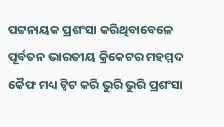ପଟ୍ଟନାୟକ ପ୍ରଶଂସା କରିଥିବାବେଳେ ପୂର୍ବତନ ଭାରତୀୟ କ୍ରିକେଟର ମହମ୍ମଦ କୈଫ ମଧ୍ୟ ଟ୍ବିଟ କରି ଭୁରି ଭୁରି ପ୍ରଶଂସା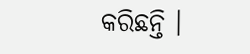କରିଛନ୍ତି ।